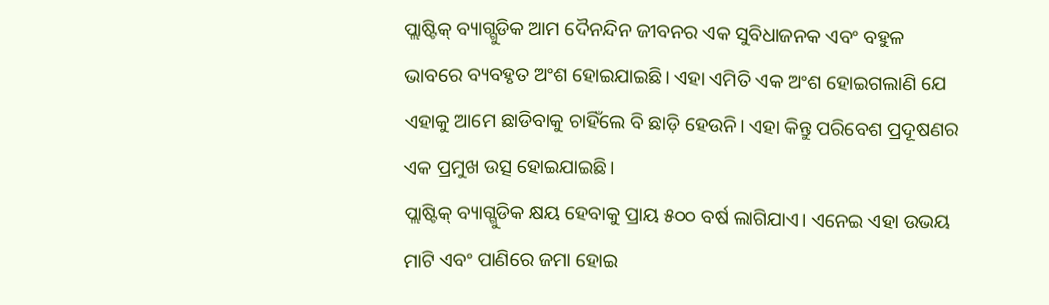ପ୍ଲାଷ୍ଟିକ୍ ବ୍ୟାଗ୍ଗୁଡିକ ଆମ ଦୈନନ୍ଦିନ ଜୀବନର ଏକ ସୁବିଧାଜନକ ଏବଂ ବହୁଳ ଭାବରେ ବ୍ୟବହୃତ ଅଂଶ ହୋଇଯାଇଛି। ଏହା ଏମିତି ଏକ ଅଂଶ ହୋଇଗଲାଣି ଯେ ଏହାକୁ ଆମେ ଛାଡିବାକୁ ଚାହିଁଲେ ବି ଛାଡ଼ି ହେଉନି। ଏହା କିନ୍ତୁ ପରିବେଶ ପ୍ରଦୂଷଣର ଏକ ପ୍ରମୁଖ ଉତ୍ସ ହୋଇଯାଇଛି।
ପ୍ଲାଷ୍ଟିକ୍ ବ୍ୟାଗ୍ଗୁଡିକ କ୍ଷୟ ହେବାକୁ ପ୍ରାୟ ୫୦୦ ବର୍ଷ ଲାଗିଯାଏ। ଏନେଇ ଏହା ଉଭୟ ମାଟି ଏବଂ ପାଣିରେ ଜମା ହୋଇ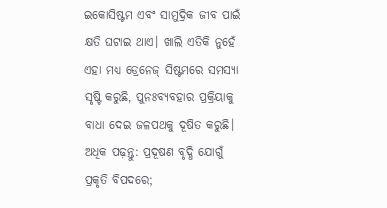ଇକୋସିଷ୍ଟମ ଏବଂ ସାମୁଦ୍ରିକ ଜୀବ ପାଇଁ କ୍ଷତି ଘଟାଇ ଥାଏ। ଖାଲି ଏତିକି ନୁହେଁ ଏହା ମଧ୍ୟ ଡ୍ରେନେଜ୍ ସିଷ୍ଟମରେ ସମସ୍ୟା ସୃଷ୍ଟି କରୁଛି, ପୁନଃବ୍ୟବହାର ପ୍ରକ୍ରିୟାକୁ ବାଧା ଦେଇ ଜଳପଥକୁ ଦୂଷିତ କରୁଛି।
ଅଧିକ ପଢ଼ନ୍ତୁ: ପ୍ରଦୂଷଣ ବୃଦ୍ଧି ଯୋଗୁଁ ପ୍ରକୃତି ବିପଦରେ;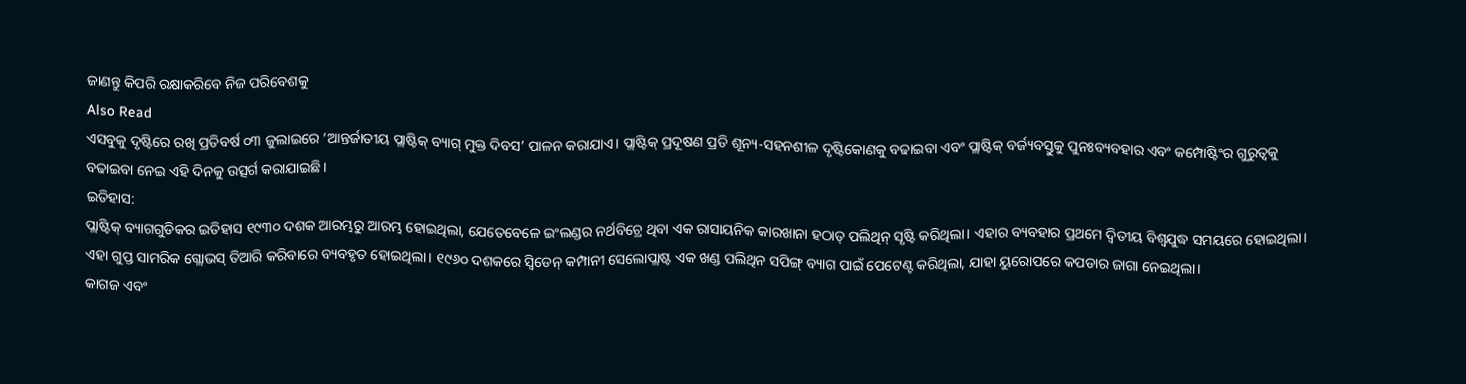ଜାଣନ୍ତୁ କିପରି ରକ୍ଷାକରିବେ ନିଜ ପରିବେଶକୁ
Also Read
ଏସବୁକୁ ଦୃଷ୍ଟିରେ ରଖି ପ୍ରତିବର୍ଷ ୦୩ ଜୁଲାଇରେ ‘ଆନ୍ତର୍ଜାତୀୟ ପ୍ଲାଷ୍ଟିକ୍ ବ୍ୟାଗ୍ ମୁକ୍ତ ଦିବସ’ ପାଳନ କରାଯାଏ। ପ୍ଲାଷ୍ଟିକ୍ ପ୍ରଦୂଷଣ ପ୍ରତି ଶୂନ୍ୟ-ସହନଶୀଳ ଦୃଷ୍ଟିକୋଣକୁ ବଢାଇବା ଏବଂ ପ୍ଲାଷ୍ଟିକ୍ ବର୍ଜ୍ୟବସ୍ତୁକୁ ପୁନଃବ୍ୟବହାର ଏବଂ କମ୍ପୋଷ୍ଟିଂର ଗୁରୁତ୍ୱକୁ ବଢାଇବା ନେଇ ଏହି ଦିନକୁ ଉତ୍ସର୍ଗ କରାଯାଇଛି।
ଇତିହାସ:
ପ୍ଲାଷ୍ଟିକ୍ ବ୍ୟାଗଗୁଡିକର ଇତିହାସ ୧୯୩୦ ଦଶକ ଆରମ୍ଭରୁ ଆରମ୍ଭ ହୋଇଥିଲା, ଯେତେବେଳେ ଇଂଲଣ୍ଡର ନର୍ଥବିଚ୍ରେ ଥିବା ଏକ ରାସାୟନିକ କାରଖାନା ହଠାତ୍ ପଲିଥିନ୍ ସୃଷ୍ଟି କରିଥିଲା। ଏହାର ବ୍ୟବହାର ପ୍ରଥମେ ଦ୍ୱିତୀୟ ବିଶ୍ୱଯୁଦ୍ଧ ସମୟରେ ହୋଇଥିଲା। ଏହା ଗୁପ୍ତ ସାମରିକ ଗ୍ଲୋଭସ୍ ତିଆରି କରିବାରେ ବ୍ୟବହୃତ ହୋଇଥିଲା। ୧୯୬୦ ଦଶକରେ ସ୍ୱିଡେନ୍ କମ୍ପାନୀ ସେଲୋପ୍ଲାଷ୍ଟ ଏକ ଖଣ୍ଡ ପଲିଥିନ ସପିଙ୍ଗ୍ ବ୍ୟାଗ ପାଇଁ ପେଟେଣ୍ଟ କରିଥିଲା, ଯାହା ୟୁରୋପରେ କପଡାର ଜାଗା ନେଇଥିଲା।
କାଗଜ ଏବଂ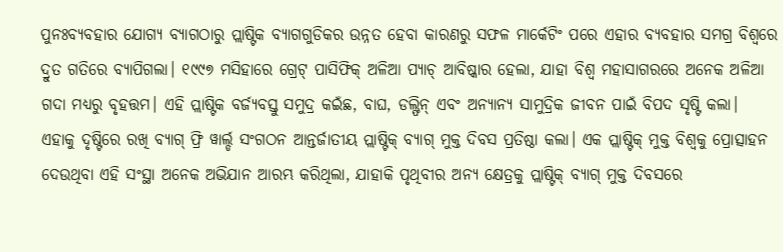ପୁନଃବ୍ୟବହାର ଯୋଗ୍ୟ ବ୍ୟାଗଠାରୁ ପ୍ଲାଷ୍ଟିକ ବ୍ୟାଗଗୁଡିକର ଉନ୍ନତ ହେବା କାରଣରୁ ସଫଳ ମାର୍କେଟିଂ ପରେ ଏହାର ବ୍ୟବହାର ସମଗ୍ର ବିଶ୍ୱରେ ଦ୍ରୁତ ଗତିରେ ବ୍ୟାପିଗଲା। ୧୯୯୭ ମସିହାରେ ଗ୍ରେଟ୍ ପାସିଫିକ୍ ଅଳିଆ ପ୍ୟାଚ୍ ଆବିଷ୍କାର ହେଲା, ଯାହା ବିଶ୍ୱ ମହାସାଗରରେ ଅନେକ ଅଳିଆ ଗଦା ମଧ୍ୟରୁ ବୃହତ୍ତମ। ଏହି ପ୍ଲାଷ୍ଟିକ ବର୍ଜ୍ୟବସ୍ତୁ ସମୁଦ୍ର କଇଁଛ, ବାଘ, ଡଲ୍ଫିନ୍ ଏବଂ ଅନ୍ୟାନ୍ୟ ସାମୁଦ୍ରିକ ଜୀବନ ପାଇଁ ବିପଦ ସୃଷ୍ଟି କଲା।
ଏହାକୁ ଦୃଷ୍ଟିରେ ରଖି ବ୍ୟାଗ୍ ଫ୍ରି ୱାର୍ଲ୍ଡ ସଂଗଠନ ଆନ୍ତର୍ଜାତୀୟ ପ୍ଲାଷ୍ଟିକ୍ ବ୍ୟାଗ୍ ମୁକ୍ତ ଦିବସ ପ୍ରତିଷ୍ଠା କଲା। ଏକ ପ୍ଲାଷ୍ଟିକ୍ ମୁକ୍ତ ବିଶ୍ୱକୁ ପ୍ରୋତ୍ସାହନ ଦେଉଥିବା ଏହି ସଂସ୍ଥା ଅନେକ ଅଭିଯାନ ଆରମ୍ଭ କରିଥିଲା, ଯାହାକି ପୃଥିବୀର ଅନ୍ୟ କ୍ଷେତ୍ରକୁ ପ୍ଲାଷ୍ଟିକ୍ ବ୍ୟାଗ୍ ମୁକ୍ତ ଦିବସରେ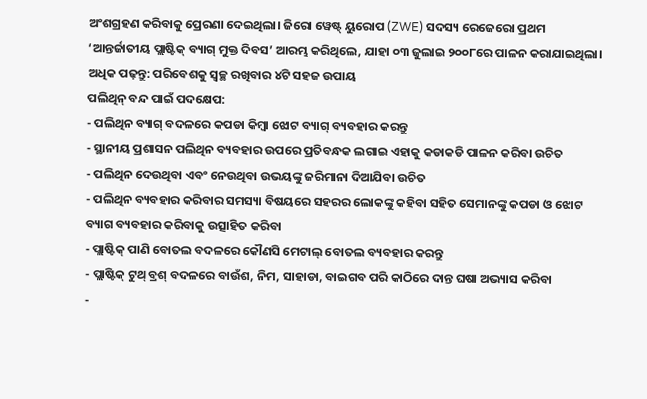ଅଂଶଗ୍ରହଣ କରିବାକୁ ପ୍ରେରଣା ଦେଇଥିଲା। ଜିରୋ ୱେଷ୍ଟ୍ ୟୁରୋପ (ZWE) ସଦସ୍ୟ ରେଜେରୋ ପ୍ରଥମ ‘ଆନ୍ତର୍ଜାତୀୟ ପ୍ଲାଷ୍ଟିକ୍ ବ୍ୟାଗ୍ ମୁକ୍ତ ଦିବସ’ ଆରମ୍ଭ କରିଥିଲେ, ଯାହା ୦୩ ଜୁଲାଇ ୨୦୦୮ରେ ପାଳନ କରାଯାଇଥିଲା।
ଅଧିକ ପଢ଼ନ୍ତୁ: ପରିବେଶକୁ ସ୍ୱଚ୍ଛ ରଖିବାର ୪ଟି ସହଜ ଉପାୟ
ପଲିଥିନ୍ ବନ୍ଦ ପାଇଁ ପଦକ୍ଷେପ:
- ପଲିଥିନ ବ୍ୟାଗ୍ ବଦଳରେ କପଡା କିମ୍ବା ଝୋଟ ବ୍ୟାଗ୍ ବ୍ୟବହାର କରନ୍ତୁ
- ସ୍ଥାନୀୟ ପ୍ରଶାସନ ପଲିଥିନ ବ୍ୟବହାର ଉପରେ ପ୍ରତିବନ୍ଧକ ଲଗାଇ ଏହାକୁ କଡାକଡି ପାଳନ କରିବା ଉଚିତ
- ପଲିଥିନ ଦେଉଥିବା ଏବଂ ନେଉଥିବା ଉଭୟଙ୍କୁ ଜରିମାନା ଦିଆଯିବା ଉଚିତ
- ପଲିଥିନ ବ୍ୟବହାର କରିବାର ସମସ୍ୟା ବିଷୟରେ ସହରର ଲୋକଙ୍କୁ କହିବା ସହିତ ସେମାନଙ୍କୁ କପଡା ଓ ଝୋଟ ବ୍ୟାଗ ବ୍ୟବହାର କରିବାକୁ ଉତ୍ସାହିତ କରିବା
- ପ୍ଲାଷ୍ଟିକ୍ ପାଣି ବୋତଲ ବଦଳରେ କୌଣସି ମେଟାଲ୍ ବୋତଲ ବ୍ୟବହାର କରନ୍ତୁ
- ପ୍ଲାଷ୍ଟିକ୍ ଟୁଥ୍ ବ୍ରଶ୍ ବଦଳରେ ବାଉଁଶ, ନିମ, ସାହାଡା, ବାଇଗବ ପରି କାଠିରେ ଦାନ୍ତ ଘଷା ଅଭ୍ୟାସ କରିବା
-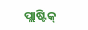ପ୍ଲାଷ୍ଟିକ୍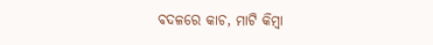ବଦଳରେ କାଚ, ମାଟି କିମ୍ବା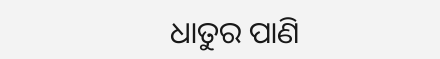ଧାତୁର ପାଣି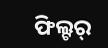ଫିଲ୍ଟର୍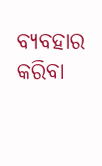ବ୍ୟବହାର କରିବା